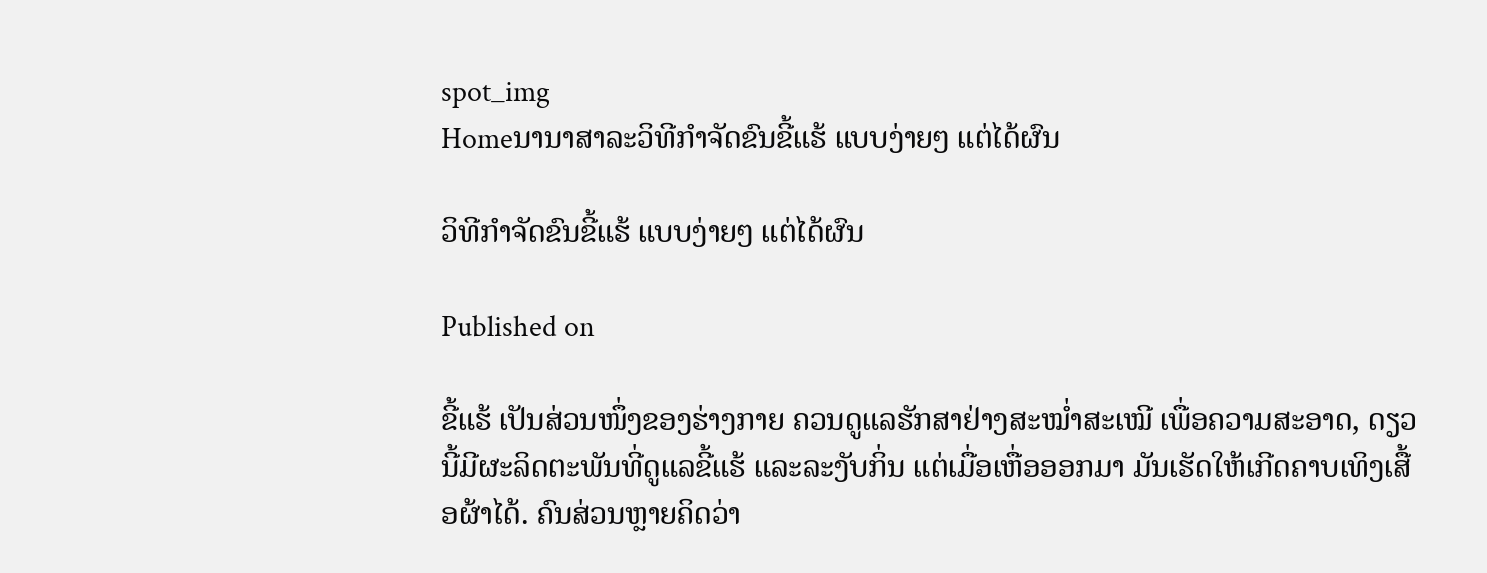spot_img
Homeນານາສາລະວິທີກຳຈັດຂົນຂີ້ແຮ້ ແບບງ່າຍໆ ແຕ່ໄດ້ຜົນ

ວິທີກຳຈັດຂົນຂີ້ແຮ້ ແບບງ່າຍໆ ແຕ່ໄດ້ຜົນ

Published on

ຂີ້ແຮ້ ເປັນສ່ວນໜຶ່ງຂອງຮ່າງກາຍ ຄວນດູແລຮັກສາຢ່າງສະໝໍ່າສະເໝີ ເພື່ອຄວາມສະອາດ, ດຽວນີ້ມີຜະລິດຕະພັນທີ່ດູແລຂີ້ແຮ້ ແລະລະງັບກິ່ນ ແຕ່ເມື່ອເຫື່ອອອກມາ ມັນເຮັດໃຫ້ເກີດຄາບເທິງເສື້ອຜ້າໄດ້. ຄົນສ່ວນຫຼາຍຄິດວ່າ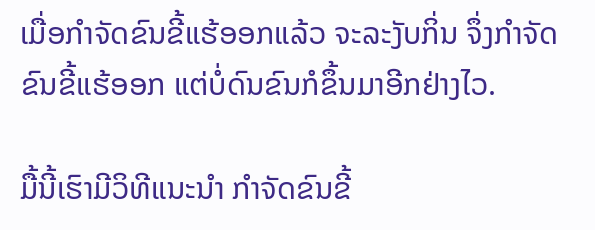ເມື່ອກຳຈັດຂົນຂີ້ແຮ້ອອກແລ້ວ ຈະລະງັບກິ່ນ ຈຶ່ງກຳຈັດຂົນຂີ້ແຮ້ອອກ ແຕ່ບໍ່ດົນຂົນກໍຂຶ້ນມາອີກຢ່າງໄວ.

ມື້ນີ້ເຮົາມີວິທີແນະນຳ ກຳຈັດຂົນຂີ້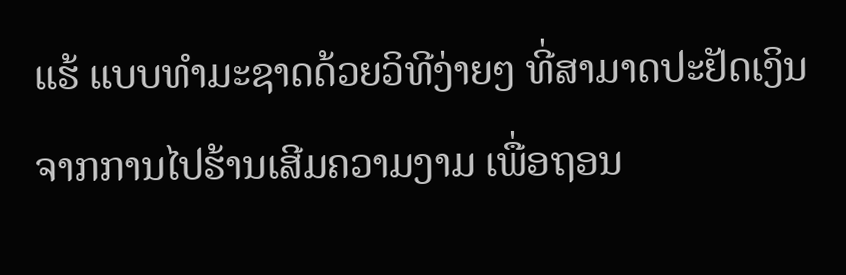ແຮ້ ແບບທຳມະຊາດດ້ວຍວິທີງ່າຍໆ ທີ່ສາມາດປະຢັດເງິນ ຈາກການໄປຮ້ານເສີມຄວາມງາມ ເພື່ອຖອນ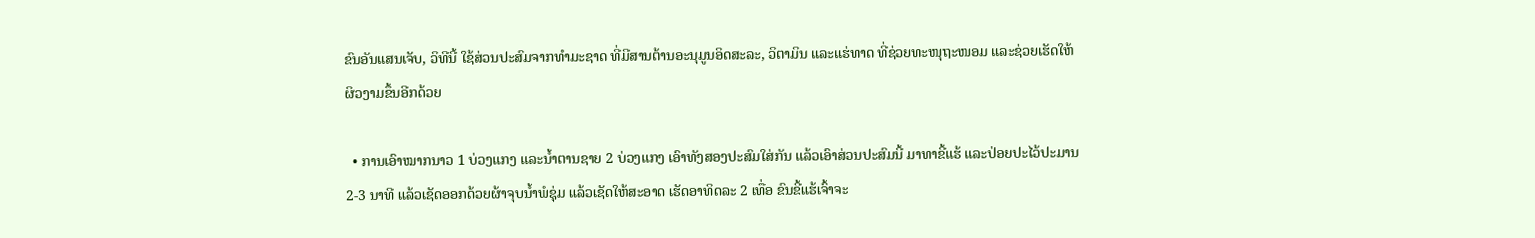ຂົນອັນແສນເຈັບ, ວິທີນີ້ ໃຊ້ສ່ວນປະສົມຈາກທຳມະຊາດ ທີ່ມີສານຕ້ານອະນຸມູນອິດສະລະ, ວິຕາມິນ ແລະແຮ່ທາດ ທີ່ຊ່ວຍທະໜຸຖະໜອມ ແລະຊ່ວຍເຮັດໃຫ້ຜິວງາມຂຶ້ນອີກດ້ວຍ

  • ການເອົາໝາກນາວ 1 ບ່ວງແກງ ແລະນໍ້າຕານຊາຍ 2 ບ່ວງແກງ ເອົາທັງສອງປະສົມໃສ່ກັນ ແລ້ວເອົາສ່ວນປະສົມນີ້ ມາທາຂີ້ແຮ້ ແລະປ່ອຍປະໄວ້ປະມານ 2-3 ນາທີ ແລ້ວເຊັດອອກດ້ວຍຜ້າຈຸບນໍ້າພໍຊຸ່ມ ແລ້ວເຊັດໃຫ້ສະອາດ ເຮັດອາທິດລະ 2 ເທື່ອ ຂົນຂີ້ແຮ້ເຈົ້າຈະ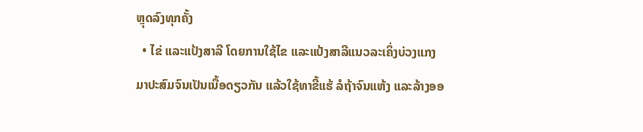ຫຼຸດລົງທຸກຄັ້ງ
  • ໄຂ່ ແລະແປ້ງສາລີ ໂດຍການໃຊ້ໄຂ ແລະແປ້ງສາລີແນວລະເຄິ່ງບ່ວງແກງ ມາປະສົມຈົນເປັນເນື້ອດຽວກັນ ແລ້ວໃຊ້ທາຂີ້ແຮ້ ລໍຖ້າຈົນແຫ້ງ ແລະລ້າງອອ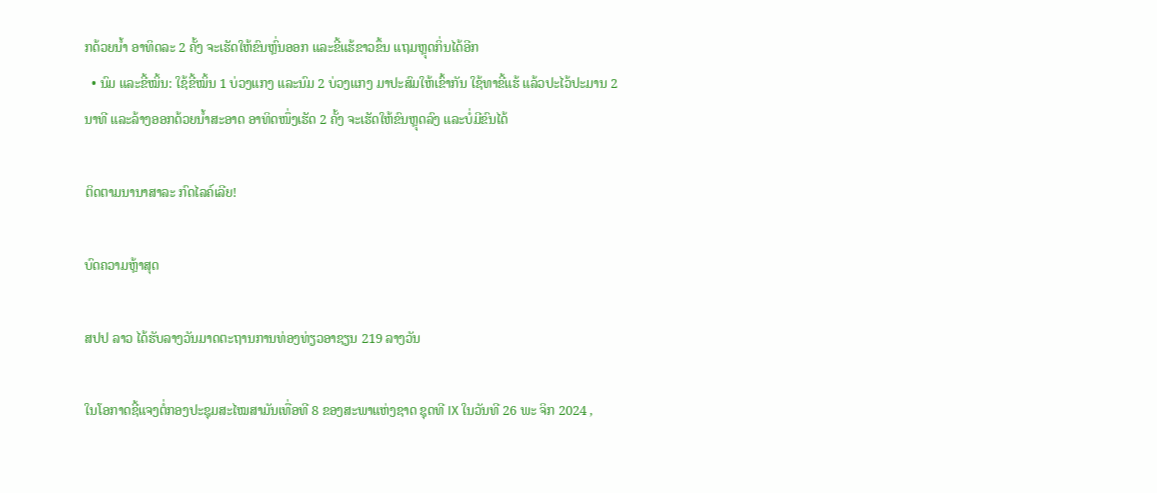ກດ້ວຍນໍ້າ ອາທິດລະ 2 ຄັ້ງ ຈະເຮັດໃຫ້ຂົນຫຼົ່ນອອກ ແລະຂີ້ແຮ້ຂາວຂຶ້ນ ແຖມຫຼຸດກິ່ນໄດ້ອີກ
  • ນົມ ແລະຂີ້ໝິ້ນ: ໃຊ້ຂີ້ໝິ້ນ 1 ບ່ວງແກງ ແລະນົມ 2 ບ່ວງແກງ ມາປະສົມໃຫ້ເຂົ້າກັນ ໃຊ້ທາຂີ້ແຮ້ ແລ້ວປະໄວ້ປະມານ 2 ນາທີ ແລະລ້າງອອກດ້ວຍນໍ້າສະອາດ ອາທິດໜຶ່ງເຮັດ 2 ຄັ້ງ ຈະເຮັດໃຫ້ຂົນຫຼຸດລົງ ແລະບໍ່ມີຂົນໄດ້

ຕິດຕາມນານາສາລະ ກົດໄລຄ໌ເລີຍ!

ບົດຄວາມຫຼ້າສຸດ

ສປປ ລາວ ໄດ້ຮັບລາງວັນມາດຕະຖານການທ່ອງທ່ຽວອາຊຽນ 219 ລາງວັນ

ໃນໂອກາດຊີ້ແຈງຕໍ່ກອງປະຊຸມສະໄໝສາມັນເທື່ອທີ 8 ຂອງສະພາແຫ່ງຊາດ ຊຸດທີ IX ໃນວັນທີ 26 ພະ ຈິກ 2024 ,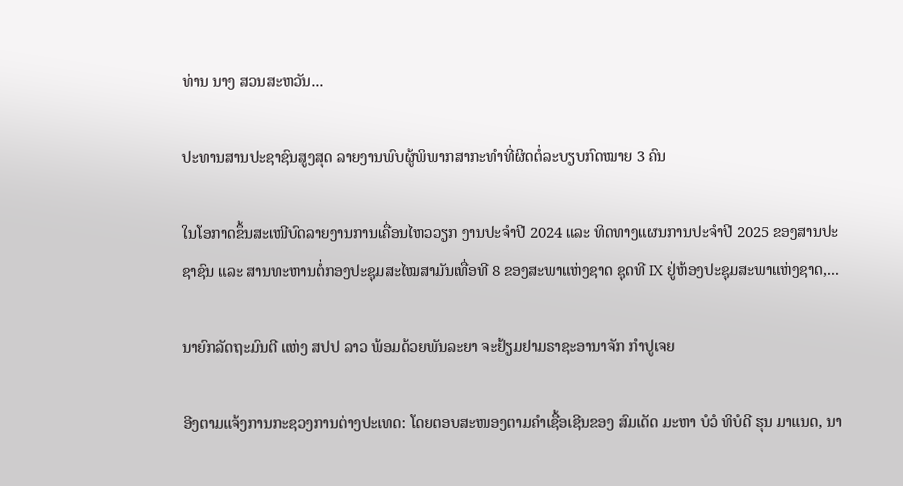ທ່ານ ນາງ ສວນສະຫວັນ...

ປະທານສານປະຊາຊົນສູງສຸດ ລາຍງານພົບຜູ້ພິພາກສາກະທຳທີ່ຜິດຕໍ່ລະບຽບກົດໝາຍ 3 ຄົນ

ໃນໂອກາດຂຶ້ນສະເໜີບົດລາຍງານການເຄື່ອນໄຫວວຽກ ງານປະຈໍາປີ 2024 ແລະ ທິດທາງແຜນການປະຈຳປີ 2025 ຂອງສານປະຊາຊົນ ແລະ ສານທະຫານຕໍ່ກອງປະຊຸມສະໄໝສາມັນເທື່ອທີ 8 ຂອງສະພາແຫ່ງຊາດ ຊຸດທີ IX ຢູ່ຫ້ອງປະຊຸມສະພາແຫ່ງຊາດ,...

ນາຍົກລັດຖະມົນຕີ ແຫ່ງ ສປປ ລາວ ພ້ອມດ້ວຍພັນລະຍາ ຈະຢ້ຽມຢາມຣາຊະອານາຈັກ ກຳປູເຈຍ

ອີງຕາມແຈ້ງການກະຊວງການຕ່າງປະເທດ: ໂດຍຕອບສະໜອງຕາມຄຳເຊື້ອເຊີນຂອງ ສົມເດັດ ມະຫາ ບໍວໍ ທິບໍດີ ຮຸນ ມາແນດ, ນາ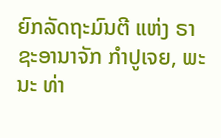ຍົກລັດຖະມົນຕີ ແຫ່ງ ຣາຊະອານາຈັກ ກໍາປູເຈຍ, ພະນະ ທ່າ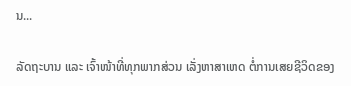ນ...

ລັດຖະບານ ແລະ ເຈົ້າໜ້າທີ່ທຸກພາກສ່ວນ ເລັ່ງຫາສາເຫດ ຕໍ່ການເສຍຊີວິດຂອງ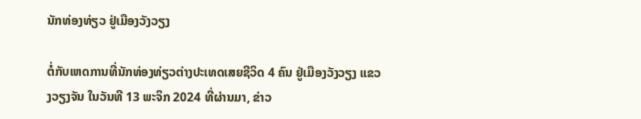ນັກທ່ອງທ່ຽວ ຢູ່ເມືອງວັງວຽງ

ຕໍ່ກັບເຫດການທີ່ນັກທ່ອງທ່ຽວຕ່າງປະເທດເສຍຊີວິດ 4 ຄົນ ຢູ່ເມືອງວັງວຽງ ແຂວງວຽງຈັນ ໃນວັນທີ 13 ພະຈິກ 2024 ທີ່ຜ່ານມາ, ຂ່າວ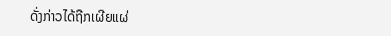ດັ່ງກ່າວໄດ້ຖືກເຜີຍແຜ່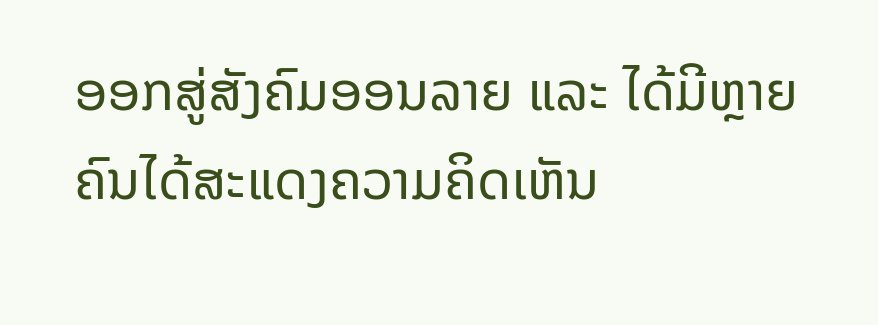ອອກສູ່ສັງຄົມອອນລາຍ ແລະ ໄດ້ມີຫຼາຍຄົນໄດ້ສະແດງຄວາມຄິດເຫັນ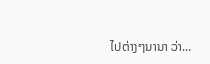ໄປຕ່າງໆນານາ ວ່າ...